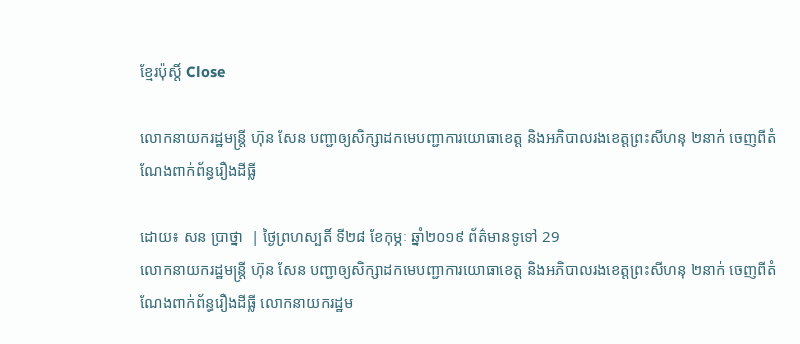ខ្មែរប៉ុស្ដិ៍ Close

លោកនាយករដ្ឋមន្រ្តី ហ៊ុន សែន បញ្ជាឲ្យសិក្សាដកមេបញ្ជាការយោធាខេត្ត និងអភិបាលរងខេត្តព្រះសីហនុ ២នាក់ ចេញពីតំណែងពាក់ព័ន្ធរឿងដីធ្លី

ដោយ៖ សន ប្រាថ្នា  | ថ្ងៃព្រហស្បតិ៍ ទី២៨ ខែកុម្ភៈ ឆ្នាំ២០១៩ ព័ត៌មានទូទៅ 29
លោកនាយករដ្ឋមន្រ្តី ហ៊ុន សែន បញ្ជាឲ្យសិក្សាដកមេបញ្ជាការយោធាខេត្ត និងអភិបាលរងខេត្តព្រះសីហនុ ២នាក់ ចេញពីតំណែងពាក់ព័ន្ធរឿងដីធ្លី លោកនាយករដ្ឋម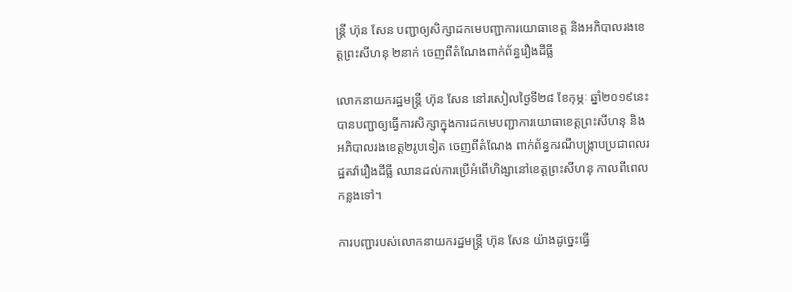ន្រ្តី ហ៊ុន សែន បញ្ជាឲ្យសិក្សាដកមេបញ្ជាការយោធាខេត្ត និងអភិបាលរងខេត្តព្រះសីហនុ ២នាក់ ចេញពីតំណែងពាក់ព័ន្ធរឿងដីធ្លី

លោកនាយករដ្ឋមន្រ្តី ហ៊ុន សែន នៅរសៀលថ្ងៃទី២៨ ខែកុម្ភៈ ឆ្នាំ២០១៩នេះ បានបញ្ជាឲ្យធ្វើការសិក្សាក្នុងការដកមេបញ្ជាការយោធាខេត្តព្រះសីហនុ និងអភិបាលរងខេត្ត២រូបទៀត ចេញពីតំណែង ពាក់ព័ន្ធករណីបង្ក្រាបប្រជាពលរដ្ឋតវ៉ារឿងដីធ្លី ឈានដល់ការប្រើអំពើហិង្សានៅខេត្តព្រះសីហនុ កាលពីពេលកន្លងទៅ។

ការបញ្ជារបស់លោកនាយករដ្ឋមន្រ្តី ហ៊ុន សែន យ៉ាងដូច្នេះធ្វើ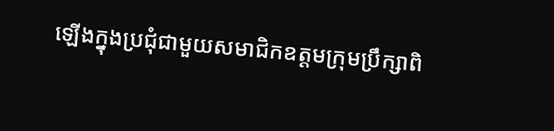ឡើងក្នុងប្រជុំជាមួយសមាជិកឧត្តមក្រុមប្រឹក្សាពិ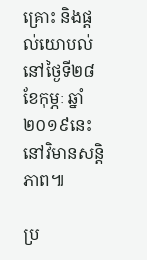គ្រោះ និងផ្តល់យោបល់នៅថ្ងៃទី២៨ ខែកុម្ភៈ ឆ្នាំ២០១៩នេះ នៅវិមានសន្តិភាព៕

ប្រ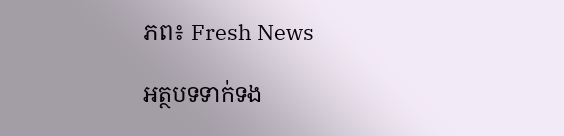ភព៖ Fresh News

អត្ថបទទាក់ទង